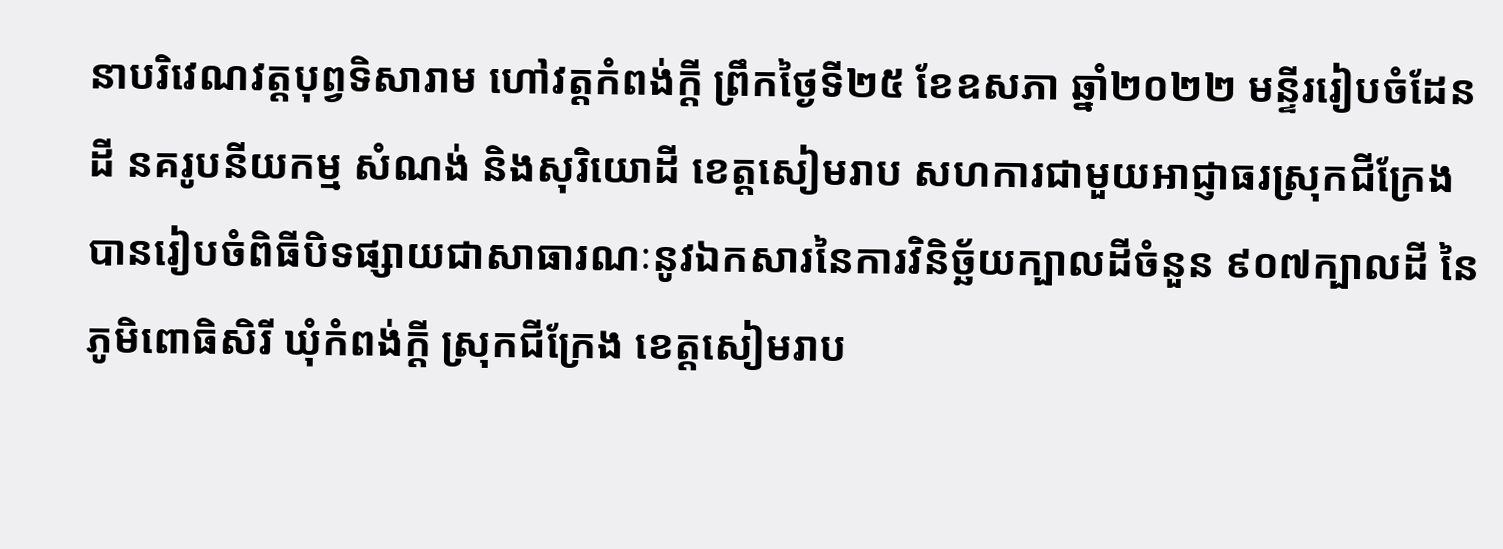នាបរិវេណវត្តបុព្វទិសារាម ហៅវត្តកំពង់ក្តី ព្រឹកថ្ងៃទី២៥ ខែឧសភា ឆ្នាំ២០២២ មន្ទីររៀបចំដែនដី នគរូបនីយកម្ម សំណង់ និងសុរិយោដី ខេត្តសៀមរាប សហការជាមួយអាជ្ញាធរស្រុកជីក្រែង បានរៀបចំពិធីបិទផ្សាយជាសាធារណៈនូវឯកសារនៃការវិនិច្ឆ័យក្បាលដីចំនួន ៩០៧ក្បាលដី នៃភូមិពោធិសិរី ឃុំកំពង់ក្តី ស្រុកជីក្រែង ខេត្តសៀមរាប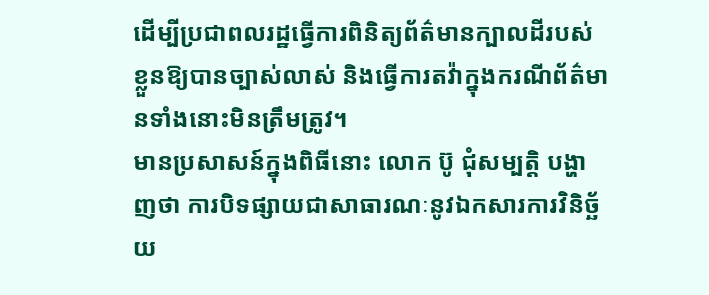ដើម្បីប្រជាពលរដ្ឋធ្វើការពិនិត្យព័ត៌មានក្បាលដីរបស់ខ្លួនឱ្យបានច្បាស់លាស់ និងធ្វើការតវ៉ាក្នុងករណីព័ត៌មានទាំងនោះមិនត្រឹមត្រូវ។
មានប្រសាសន៍ក្នុងពិធីនោះ លោក ប៊ូ ជុំសម្បត្តិ បង្ហាញថា ការបិទផ្សាយជាសាធារណៈនូវឯកសារការវិនិច្ឆ័យ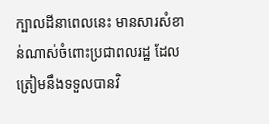ក្បាលដីនាពេលនេះ មានសារសំខាន់ណាស់ចំពោះប្រជាពលរដ្ឋ ដែលត្រៀមនឹងទទួលបានវិ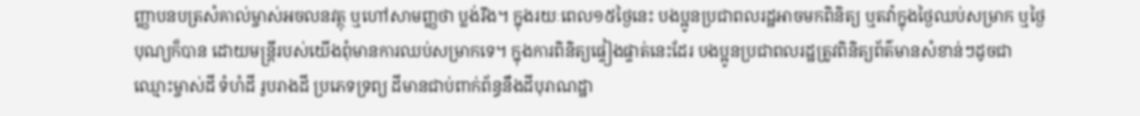ញ្ញាបនបត្រសំគាល់ម្ចាស់អចលនវត្ថុ ឬហៅសាមញ្ញថា ប្លង់រឹង។ ក្នុងរយៈពេល១៥ថ្ងៃនេះ បងប្អូនប្រជាពលរដ្ឋអាចមកពិនិត្យ ឬតវ៉ាក្នុងថ្ងៃឈប់សម្រាក ឬថ្ងៃបុណ្យក៏បាន ដោយមន្ត្រីរបស់យើងពុំមានការឈប់សម្រាកទេ។ ក្នុងការពិនិត្យផ្ទៀងផ្ទាត់នេះដែរ បងប្អូនប្រជាពលរដ្ឋត្រូវពិនិត្យព័ត៌មានសំខាន់ៗដូចជា ឈ្មោះម្ចាស់ដី ទំហំដី រូបរាងដី ប្រភេទទ្រព្យ ដីមានជាប់ពាក់ព័ន្ធនឹងដីបុរាណដ្ឋា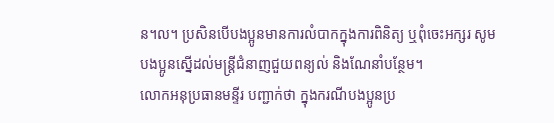ន។ល។ ប្រសិនបើបងប្អូនមានការលំបាកក្នុងការពិនិត្យ ឬពុំចេះអក្សរ សូមបងប្អូនស្នើដល់មន្ត្រីជំនាញជួយពន្យល់ និងណែនាំបន្ថែម។
លោកអនុប្រធានមន្ទីរ បញ្ជាក់ថា ក្នុងករណីបងប្អូនប្រ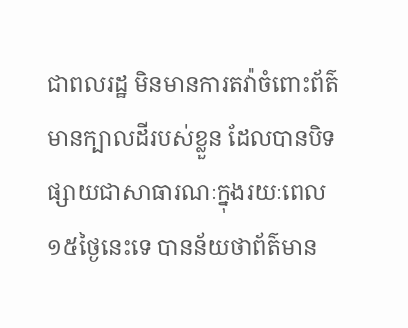ជាពលរដ្ឋ មិនមានការតវ៉ាចំពោះព័ត៌មានក្បាលដីរបស់ខ្លួន ដែលបានបិទផ្សាយជាសាធារណៈក្នុងរយៈពេល១៥ថ្ងៃនេះទេ បានន័យថាព័ត៌មាន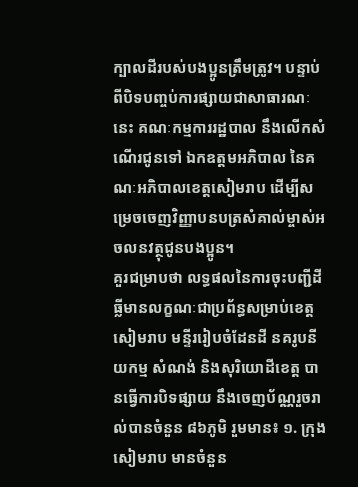ក្បាលដីរបស់បងប្អូនត្រឹមត្រូវ។ បន្ទាប់ពីបិទបញ្ចប់ការផ្សាយជាសាធារណៈនេះ គណៈកម្មការរដ្ឋបាល នឹងលើកសំណើរជូនទៅ ឯកឧត្តមអភិបាល នៃគណៈអភិបាលខេត្តសៀមរាប ដើម្បីសម្រេចចេញវិញ្ញាបនបត្រសំគាល់ម្ចាស់អចលនវត្ថុជូនបងប្អូន។
គួរជម្រាបថា លទ្ធផលនៃការចុះបញ្ជីដីធ្លីមានលក្ខណៈជាប្រព័ន្ធសម្រាប់ខេត្តសៀមរាប មន្ទីររៀបចំដែនដី នគរូបនីយកម្ម សំណង់ និងសុរិយោដីខេត្ត បានធ្វើការបិទផ្សាយ នឹងចេញប័ណ្ណរួចរាល់បានចំនួន ៨៦ភូមិ រួមមាន៖ ១. ក្រុងសៀមរាប មានចំនួន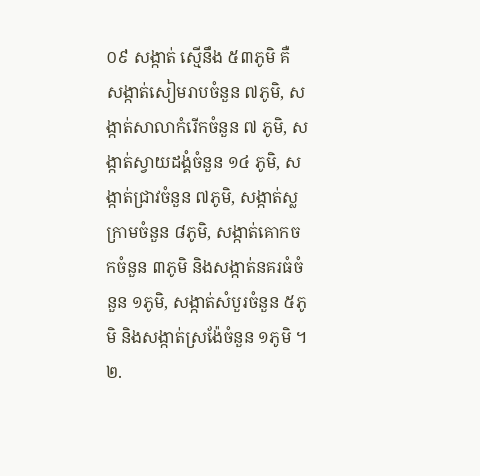០៩ សង្កាត់ ស្មើនឹង ៥៣ភូមិ គឺ សង្កាត់សៀមរាបចំនួន ៧ភូមិ, សង្កាត់សាលាកំរើកចំនួន ៧ ភូមិ, សង្កាត់ស្វាយដង្គំចំនួន ១៤ ភូមិ, សង្កាត់ជ្រាវចំនួន ៧ភូមិ, សង្កាត់ស្លក្រាមចំនួន ៨ភូមិ, សង្កាត់គោកចកចំនួន ៣ភូមិ និងសង្កាត់នគរធំចំនួន ១ភូមិ, សង្កាត់សំបួរចំនួន ៥ភូមិ និងសង្កាត់ស្រង៉ែចំនួន ១ភូមិ ។ ២.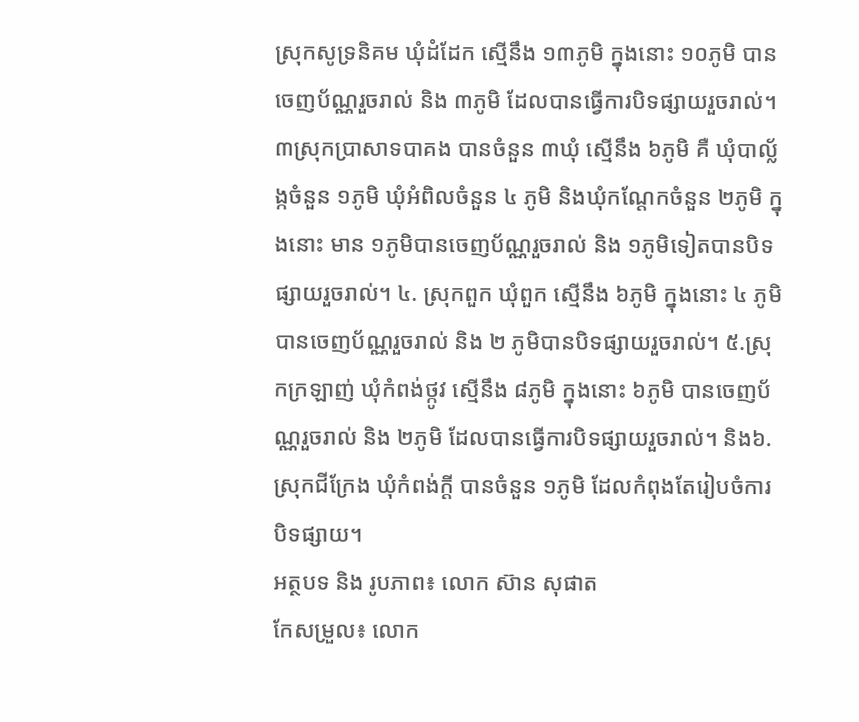ស្រុកសូទ្រនិគម ឃុំដំដែក ស្មើនឹង ១៣ភូមិ ក្នុងនោះ ១០ភូមិ បានចេញប័ណ្ណរួចរាល់ និង ៣ភូមិ ដែលបានធ្វើការបិទផ្សាយរួចរាល់។ ៣ស្រុកប្រាសាទបាគង បានចំនួន ៣ឃុំ ស្មើនឹង ៦ភូមិ គឺ ឃុំបាល្ល័ង្កចំនួន ១ភូមិ ឃុំអំពិលចំនួន ៤ ភូមិ និងឃុំកណ្តែកចំនួន ២ភូមិ ក្នុងនោះ មាន ១ភូមិបានចេញប័ណ្ណរួចរាល់ និង ១ភូមិទៀតបានបិទផ្សាយរួចរាល់។ ៤. ស្រុកពួក ឃុំពួក ស្មើនឹង ៦ភូមិ ក្នុងនោះ ៤ ភូមិ បានចេញប័ណ្ណរួចរាល់ និង ២ ភូមិបានបិទផ្សាយរួចរាល់។ ៥.ស្រុកក្រឡាញ់ ឃុំកំពង់ថ្កូវ ស្មើនឹង ៨ភូមិ ក្នុងនោះ ៦ភូមិ បានចេញប័ណ្ណរួចរាល់ និង ២ភូមិ ដែលបានធ្វើការបិទផ្សាយរួចរាល់។ និង៦.ស្រុកជីក្រែង ឃុំកំពង់ក្តី បានចំនួន ១ភូមិ ដែលកំពុងតែរៀបចំការបិទផ្សាយ។
អត្ថបទ និង រូបភាព៖ លោក ស៊ាន សុផាត
កែសម្រួល៖ លោក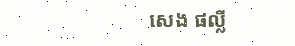សេង ផល្លី